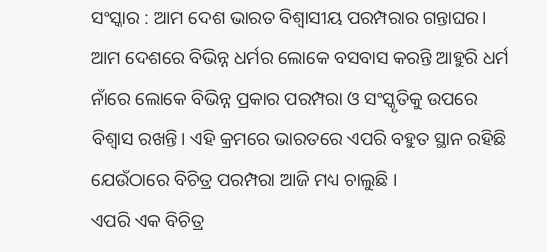ସଂସ୍କାର : ଆମ ଦେଶ ଭାରତ ବିଶ୍ୱାସୀୟ ପରମ୍ପରାର ଗନ୍ତାଘର। ଆମ ଦେଶରେ ବିଭିନ୍ନ ଧର୍ମର ଲୋକେ ବସବାସ କରନ୍ତି ଆହୁରି ଧର୍ମ ନାଁରେ ଲୋକେ ବିଭିନ୍ନ ପ୍ରକାର ପରମ୍ପରା ଓ ସଂସ୍କୃତିକୁ ଉପରେ ବିଶ୍ବାସ ରଖନ୍ତି। ଏହି କ୍ରମରେ ଭାରତରେ ଏପରି ବହୁତ ସ୍ଥାନ ରହିଛି ଯେଉଁଠାରେ ବିଚିତ୍ର ପରମ୍ପରା ଆଜି ମଧ୍ୟ ଚାଲୁଛି ।
ଏପରି ଏକ ବିଚିତ୍ର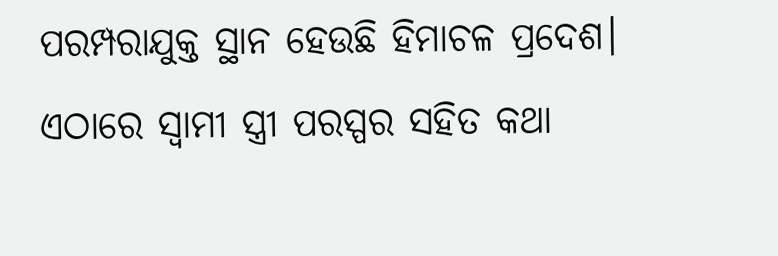ପରମ୍ପରାଯୁକ୍ତ ସ୍ଥାନ ହେଉଛି ହିମାଚଳ ପ୍ରଦେଶ। ଏଠାରେ ସ୍ବାମୀ ସ୍ତ୍ରୀ ପରସ୍ପର ସହିତ କଥା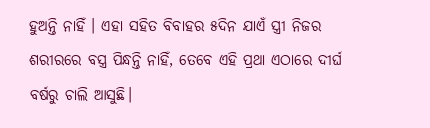ହୁଅନ୍ତି ନାହିଁ । ଏହା ସହିତ ବିବାହର ୫ଦିନ ଯାଏଁ ସ୍ତ୍ରୀ ନିଜର ଶରୀରରେ ବସ୍ତ୍ର ପିନ୍ଧନ୍ତି ନାହିଁ, ତେବେ ଏହି ପ୍ରଥା ଏଠାରେ ଦୀର୍ଘ ବର୍ଷରୁ ଚାଲି ଆସୁଛି।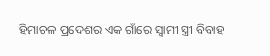ହିମାଚଳ ପ୍ରଦେଶର ଏକ ଗାଁରେ ସ୍ବାମୀ ସ୍ତ୍ରୀ ବିବାହ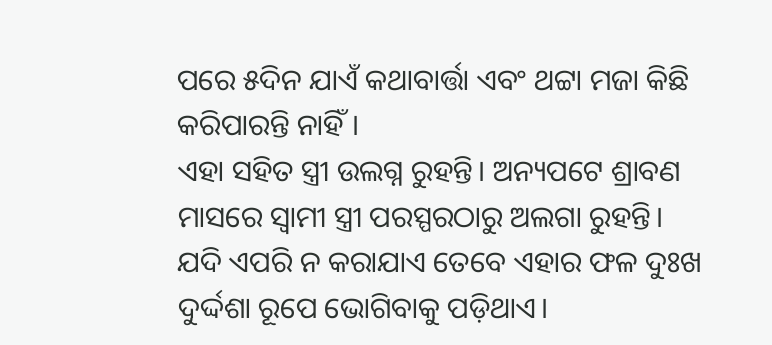ପରେ ୫ଦିନ ଯାଏଁ କଥାବାର୍ତ୍ତା ଏବଂ ଥଟ୍ଟା ମଜା କିଛି କରିପାରନ୍ତି ନାହିଁ।
ଏହା ସହିତ ସ୍ତ୍ରୀ ଉଲଗ୍ନ ରୁହନ୍ତି। ଅନ୍ୟପଟେ ଶ୍ରାବଣ ମାସରେ ସ୍ବାମୀ ସ୍ତ୍ରୀ ପରସ୍ପରଠାରୁ ଅଲଗା ରୁହନ୍ତି। ଯଦି ଏପରି ନ କରାଯାଏ ତେବେ ଏହାର ଫଳ ଦୁଃଖ ଦୁର୍ଦ୍ଦଶା ରୂପେ ଭୋଗିବାକୁ ପଡ଼ିଥାଏ।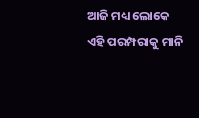ଆଜି ମଧ୍ୟ ଲୋକେ ଏହି ପରମ୍ପରାକୁ ମାନି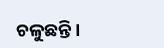ଚଳୁଛନ୍ତି।